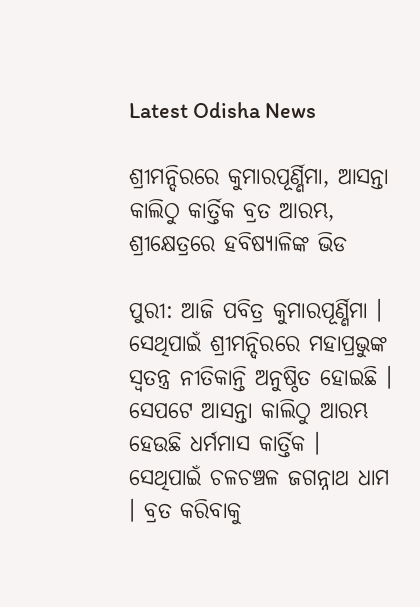Latest Odisha News

ଶ୍ରୀମନ୍ଦିରରେ କୁମାରପୂର୍ଣ୍ଣିମା, ଆସନ୍ତା କାଲିଠୁ କାର୍ତ୍ତିକ ବ୍ରତ ଆରମ୍ଭ, ଶ୍ରୀକ୍ଷେତ୍ରରେ ହବିଷ୍ୟାଳିଙ୍କ ଭିଡ

ପୁରୀ: ଆଜି ପବିତ୍ର କୁମାରପୂର୍ଣ୍ଣିମା । ସେଥିପାଇଁ ଶ୍ରୀମନ୍ଦିରରେ ମହାପ୍ରଭୁଙ୍କ ସ୍ୱତନ୍ତ୍ର ନୀତିକାନ୍ତି ଅନୁଷ୍ଠିତ ହୋଇଛି । ସେପଟେ ଆସନ୍ତା କାଲିଠୁ ଆରମ୍ଭ ହେଉଛି ଧର୍ମମାସ କାର୍ତ୍ତିକ । ସେଥିପାଇଁ ଚଳଚଞ୍ଚଳ ଜଗନ୍ନାଥ ଧାମ । ବ୍ରତ କରିବାକୁ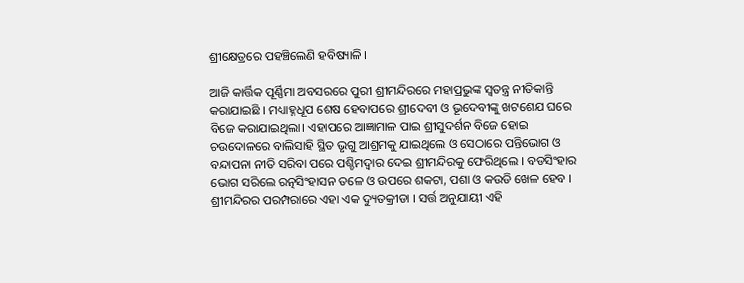ଶ୍ରୀକ୍ଷେତ୍ରରେ ପହଞ୍ଚିଲେଣି ହବିଷ୍ୟାଳି ।

ଆଜି କାର୍ତ୍ତିକ ପୂର୍ଣ୍ଣିମା ଅବସରରେ ପୁରୀ ଶ୍ରୀମନ୍ଦିରରେ ମହାପ୍ରଭୁଙ୍କ ସ୍ୱତନ୍ତ୍ର ନୀତିକାନ୍ତି କରାଯାଇଛି । ମଧ୍ୟାହ୍ନଧୂପ ଶେଷ ହେବାପରେ ଶ୍ରୀଦେବୀ ଓ ଭୂଦେବୀଙ୍କୁ ଖଟଶେଯ ଘରେ ବିଜେ କରାଯାଇଥିଲା। ଏହାପରେ ଆଜ୍ଞାମାଳ ପାଇ ଶ୍ରୀସୁଦର୍ଶନ ବିଜେ ହୋଇ ଚଉଦୋଳରେ ବାଲିସାହି ସ୍ଥିତ ଭୃଗୁ ଆଶ୍ରମକୁ ଯାଇଥିଲେ ଓ ସେଠାରେ ପନ୍ତିଭୋଗ ଓ ବନ୍ଦାପନା ନୀତି ସରିବା ପରେ ପଶ୍ଚିମଦ୍ବାର ଦେଇ ଶ୍ରୀମନ୍ଦିରକୁ ଫେରିଥିଲେ । ବଡସିଂହାର ଭୋଗ ସରିଲେ ରତ୍ନସିଂହାସନ ତଳେ ଓ ଉପରେ ଶକଟା, ପଶା ଓ କଉଡି ଖେଳ ହେବ । ଶ୍ରୀମନ୍ଦିରର ପରମ୍ପରାରେ ଏହା ଏକ ଦ୍ୟୁତକ୍ରୀଡା । ସର୍ତ୍ତ ଅନୁଯାୟୀ ଏହି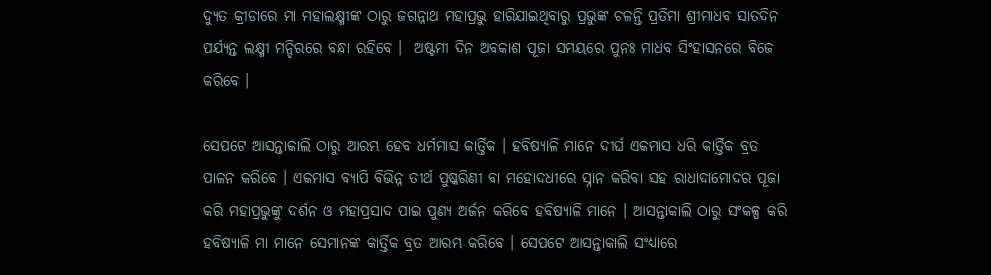ଦ୍ୟୁତ କ୍ରୀଡାରେ ମା ମହାଲକ୍ଷ୍ମୀଙ୍କ ଠାରୁ ଜଗନ୍ନାଥ ମହାପ୍ରଭୁ ହାରିଯାଇଥିବାରୁ ପ୍ରଭୁଙ୍କ ଚଳନ୍ତି ପ୍ରତିମା ଶ୍ରୀମାଧବ ସାତଦିନ ପର୍ଯ୍ୟନ୍ତ ଲକ୍ଷ୍ମୀ ମନ୍ଦିରରେ ବନ୍ଧା ରହିବେ ।  ଅଷ୍ଟମୀ ଦିନ ଅବକାଶ ପୂଜା ସମୟରେ ପୁନଃ ମାଧବ ସିଂହାସନରେ ବିଜେ କରିବେ ।

ସେପଟେ ଆସନ୍ତାକାଲି ଠାରୁ ଆରମ୍ଭ ହେବ ଧର୍ମମାସ କାର୍ତ୍ତିକ । ହବିଷ୍ୟାଳି ମାନେ ଦୀର୍ଘ ଏକମାସ ଧରି କାର୍ତ୍ତିକ ବ୍ରତ ପାଳନ କରିବେ । ଏକମାସ ବ୍ୟାପି ବିଭିନ୍ନ ତୀର୍ଥ ପୁଷ୍କରିଣୀ ବା ମହୋଦଧୀରେ ସ୍ନାନ କରିବା ସହ ରାଧାଦାମୋଦର ପୂଜା କରି ମହାପ୍ରଭୁଙ୍କୁ ଦର୍ଶନ ଓ ମହାପ୍ରସାଦ ପାଇ ପୁଣ୍ୟ ଅର୍ଜନ କରିବେ ହବିଷ୍ୟାଳି ମାନେ । ଆସନ୍ତାକାଲି ଠାରୁ ସଂକଳ୍ପ କରି ହବିଷ୍ୟାଳି ମା ମାନେ ସେମାନଙ୍କ କାର୍ତ୍ତିକ ବ୍ରତ ଆରମ୍ଭ କରିବେ । ସେପଟେ ଆସନ୍ତାକାଲି ସଂଧ୍ୟାରେ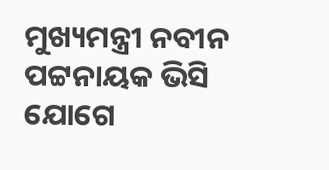ମୁଖ୍ୟମନ୍ତ୍ରୀ ନବୀନ ପଟ୍ଟନାୟକ ଭିସି ଯୋଗେ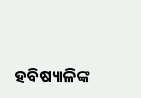ହବିଷ୍ୟାଳିଙ୍କ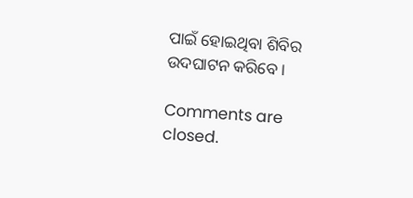ପାଇଁ ହୋଇଥିବା ଶିବିର ଉଦଘାଟନ କରିବେ ।

Comments are closed.